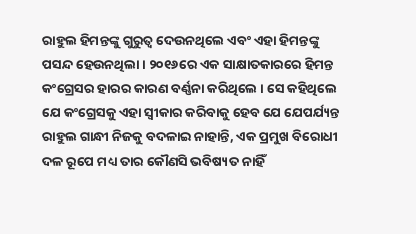ରାହୁଲ ହିମନ୍ତଙ୍କୁ ଗୁରୁତ୍ୱ ଦେଉନଥିଲେ ଏବଂ ଏହା ହିମନ୍ତଙ୍କୁ ପସନ୍ଦ ହେଉନଥିଲା । ୨୦୧୬ରେ ଏକ ସାକ୍ଷାତକାରରେ ହିମନ୍ତ କଂଗ୍ରେସର ହାରର କାରଣ ବର୍ଣ୍ଣନା କରିଥିଲେ । ସେ କହିଥିଲେ ଯେ କଂଗ୍ରେସକୁ ଏହା ସ୍ୱୀକାର କରିବାକୁ ହେବ ଯେ ଯେପର୍ଯ୍ୟନ୍ତ ରାହୁଲ ଗାନ୍ଧୀ ନିଜକୁ ବଦଳାଇ ନାହାନ୍ତି, ଏକ ପ୍ରମୁଖ ବିରୋଧୀ ଦଳ ରୂପେ ମଧ୍ୟ ତାର କୌଣସି ଭବିଷ୍ୟତ ନାହିଁ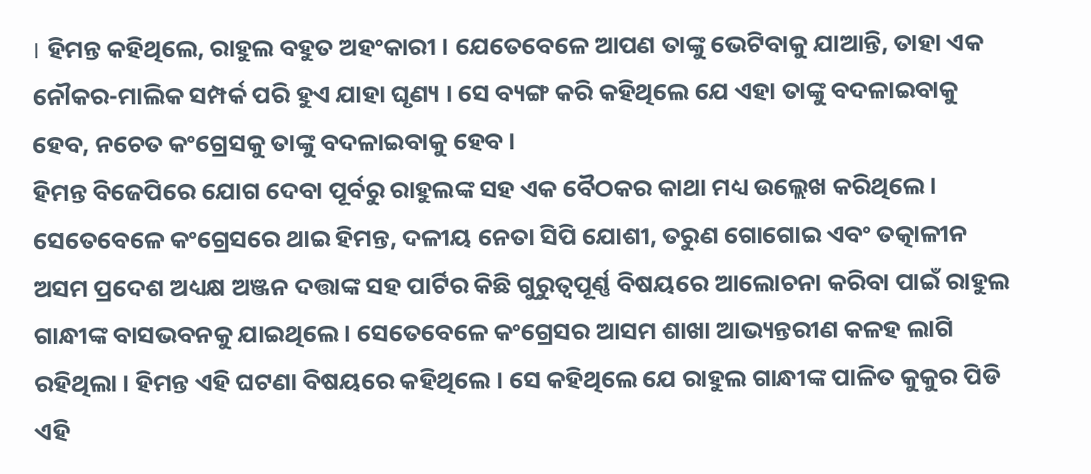। ହିମନ୍ତ କହିଥିଲେ, ରାହୁଲ ବହୁତ ଅହଂକାରୀ । ଯେତେବେଳେ ଆପଣ ତାଙ୍କୁ ଭେଟିବାକୁ ଯାଆନ୍ତି, ତାହା ଏକ ନୌକର-ମାଲିକ ସମ୍ପର୍କ ପରି ହୁଏ ଯାହା ଘୃଣ୍ୟ । ସେ ବ୍ୟଙ୍ଗ କରି କହିଥିଲେ ଯେ ଏହା ତାଙ୍କୁ ବଦଳାଇବାକୁ ହେବ, ନଚେତ କଂଗ୍ରେସକୁ ତାଙ୍କୁ ବଦଳାଇବାକୁ ହେବ ।
ହିମନ୍ତ ବିଜେପିରେ ଯୋଗ ଦେବା ପୂର୍ବରୁ ରାହୁଲଙ୍କ ସହ ଏକ ବୈଠକର କାଥା ମଧ୍ୟ ଉଲ୍ଲେଖ କରିଥିଲେ । ସେତେବେଳେ କଂଗ୍ରେସରେ ଥାଇ ହିମନ୍ତ, ଦଳୀୟ ନେତା ସିପି ଯୋଶୀ, ତରୁଣ ଗୋଗୋଇ ଏବଂ ତତ୍କାଳୀନ ଅସମ ପ୍ରଦେଶ ଅଧ୍ୟକ୍ଷ ଅଞ୍ଜନ ଦତ୍ତାଙ୍କ ସହ ପାର୍ଟିର କିଛି ଗୁରୁତ୍ୱପୂର୍ଣ୍ଣ ବିଷୟରେ ଆଲୋଚନା କରିବା ପାଇଁ ରାହୁଲ ଗାନ୍ଧୀଙ୍କ ବାସଭବନକୁ ଯାଇଥିଲେ । ସେତେବେଳେ କଂଗ୍ରେସର ଆସମ ଶାଖା ଆଭ୍ୟନ୍ତରୀଣ କଳହ ଲାଗି ରହିଥିଲା । ହିମନ୍ତ ଏହି ଘଟଣା ବିଷୟରେ କହିଥିଲେ । ସେ କହିଥିଲେ ଯେ ରାହୁଲ ଗାନ୍ଧୀଙ୍କ ପାଳିତ କୁକୁର ପିଡି ଏହି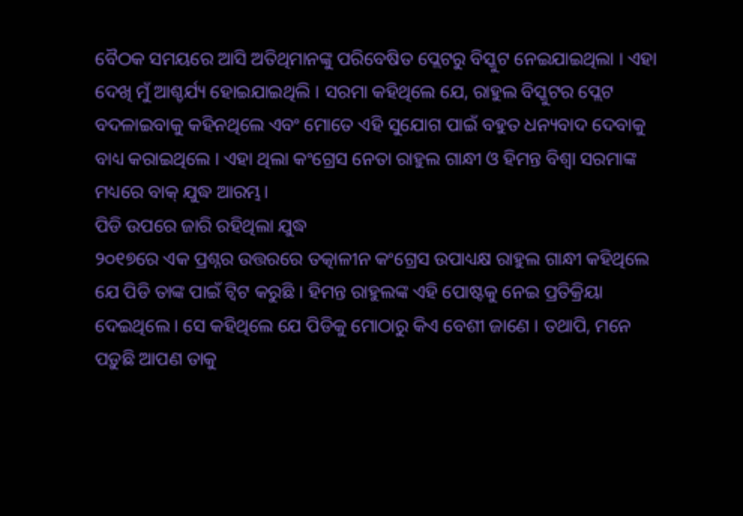ବୈଠକ ସମୟରେ ଆସି ଅତିଥିମାନଙ୍କୁ ପରିବେଷିତ ପ୍ଲେଟରୁ ବିସ୍କୁଟ ନେଇଯାଇଥିଲା । ଏହା ଦେଖି ମୁଁ ଆଶ୍ଚର୍ଯ୍ୟ ହୋଇଯାଇଥିଲି । ସରମା କହିଥିଲେ ଯେ, ରାହୁଲ ବିସ୍କୁଟର ପ୍ଲେଟ ବଦଳାଇବାକୁ କହିନଥିଲେ ଏବଂ ମୋତେ ଏହି ସୁଯୋଗ ପାଇଁ ବହୁତ ଧନ୍ୟବାଦ ଦେବାକୁ ବାଧ୍ୟ କରାଇଥିଲେ । ଏହା ଥିଲା କଂଗ୍ରେସ ନେତା ରାହୁଲ ଗାନ୍ଧୀ ଓ ହିମନ୍ତ ବିଶ୍ୱା ସରମାଙ୍କ ମଧ୍ୟରେ ବାକ୍ ଯୁଦ୍ଧ ଆରମ୍ଭ।
ପିଡି ଉପରେ ଜାରି ରହିଥିଲା ଯୁଦ୍ଧ
୨୦୧୭ରେ ଏକ ପ୍ରଶ୍ନର ଉତ୍ତରରେ ତତ୍କାଳୀନ କଂଗ୍ରେସ ଉପାଧ୍ୟକ୍ଷ ରାହୁଲ ଗାନ୍ଧୀ କହିଥିଲେ ଯେ ପିଡି ତାଙ୍କ ପାଇଁ ଟ୍ୱିଟ କରୁଛି । ହିମନ୍ତ ରାହୁଲଙ୍କ ଏହି ପୋଷ୍ଟକୁ ନେଇ ପ୍ରତିକ୍ରିୟା ଦେଇଥିଲେ । ସେ କହିଥିଲେ ଯେ ପିଡିକୁ ମୋଠାରୁ କିଏ ବେଶୀ ଜାଣେ । ତଥାପି, ମନେ ପଡ଼ୁଛି ଆପଣ ତାକୁ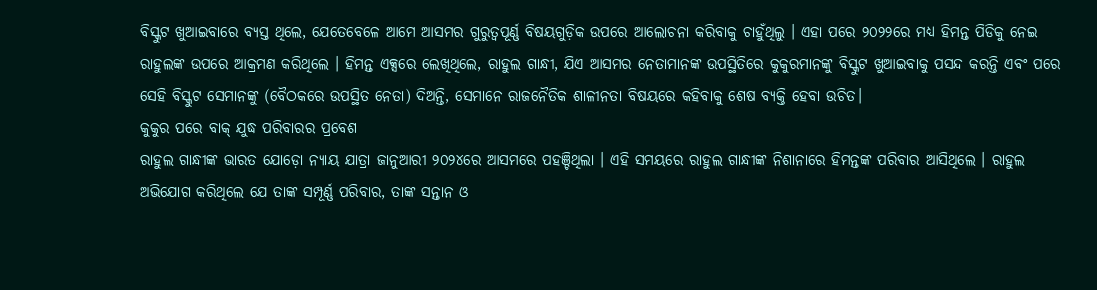ବିସ୍କୁଟ ଖୁଆଇବାରେ ବ୍ୟସ୍ତ ଥିଲେ, ଯେତେବେଳେ ଆମେ ଆସମର ଗୁରୁତ୍ୱପୂର୍ଣ୍ଣ ବିଷୟଗୁଡ଼ିକ ଉପରେ ଆଲୋଚନା କରିବାକୁ ଚାହୁଁଥିଲୁ । ଏହା ପରେ ୨୦୨୨ରେ ମଧ୍ୟ ହିମନ୍ତ ପିଡିକୁ ନେଇ ରାହୁଲଙ୍କ ଉପରେ ଆକ୍ରମଣ କରିଥିଲେ । ହିମନ୍ତ ଏକ୍ସରେ ଲେଖିଥିଲେ, ରାହୁଲ ଗାନ୍ଧୀ, ଯିଏ ଆସମର ନେତାମାନଙ୍କ ଉପସ୍ଥିତିରେ କୁକୁରମାନଙ୍କୁ ବିସ୍କୁଟ ଖୁଆଇବାକୁ ପସନ୍ଦ କରନ୍ତି ଏବଂ ପରେ ସେହି ବିସ୍କୁଟ ସେମାନଙ୍କୁ (ବୈଠକରେ ଉପସ୍ଥିତ ନେତା) ଦିଅନ୍ତି, ସେମାନେ ରାଜନୈତିକ ଶାଳୀନତା ବିଷୟରେ କହିବାକୁ ଶେଷ ବ୍ୟକ୍ତି ହେବା ଉଚିତ।
କୁକୁର ପରେ ବାକ୍ ଯୁଦ୍ଧ ପରିବାରର ପ୍ରବେଶ
ରାହୁଲ ଗାନ୍ଧୀଙ୍କ ଭାରତ ଯୋଡ଼ୋ ନ୍ୟାୟ ଯାତ୍ରା ଜାନୁଆରୀ ୨୦୨୪ରେ ଆସମରେ ପହଞ୍ଚିଥିଲା । ଏହି ସମୟରେ ରାହୁଲ ଗାନ୍ଧୀଙ୍କ ନିଶାନାରେ ହିମନ୍ତଙ୍କ ପରିବାର ଆସିଥିଲେ । ରାହୁଲ ଅଭିଯୋଗ କରିଥିଲେ ଯେ ତାଙ୍କ ସମ୍ପୂର୍ଣ୍ଣ ପରିବାର, ତାଙ୍କ ସନ୍ତାନ ଓ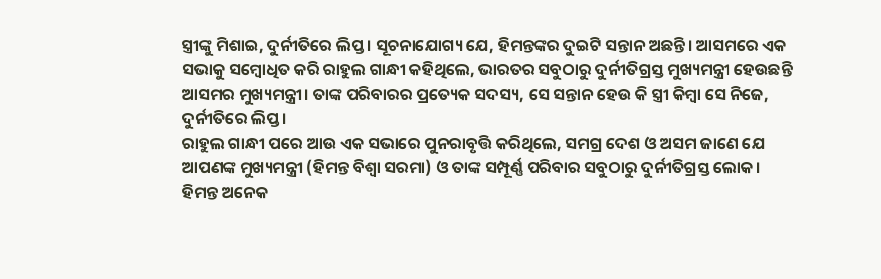ସ୍ତ୍ରୀଙ୍କୁ ମିଶାଇ, ଦୁର୍ନୀତିରେ ଲିପ୍ତ । ସୂଚନାଯୋଗ୍ୟ ଯେ, ହିମନ୍ତଙ୍କର ଦୁଇଟି ସନ୍ତାନ ଅଛନ୍ତି। ଆସମରେ ଏକ ସଭାକୁ ସମ୍ବୋଧିତ କରି ରାହୁଲ ଗାନ୍ଧୀ କହିଥିଲେ, ଭାରତର ସବୁଠାରୁ ଦୁର୍ନୀତିଗ୍ରସ୍ତ ମୁଖ୍ୟମନ୍ତ୍ରୀ ହେଉଛନ୍ତି ଆସମର ମୁଖ୍ୟମନ୍ତ୍ରୀ। ତାଙ୍କ ପରିବାରର ପ୍ରତ୍ୟେକ ସଦସ୍ୟ, ସେ ସନ୍ତାନ ହେଉ କି ସ୍ତ୍ରୀ କିମ୍ବା ସେ ନିଜେ, ଦୁର୍ନୀତିରେ ଲିପ୍ତ।
ରାହୁଲ ଗାନ୍ଧୀ ପରେ ଆଉ ଏକ ସଭାରେ ପୁନରାବୃତ୍ତି କରିଥିଲେ, ସମଗ୍ର ଦେଶ ଓ ଅସମ ଜାଣେ ଯେ ଆପଣଙ୍କ ମୁଖ୍ୟମନ୍ତ୍ରୀ (ହିମନ୍ତ ବିଶ୍ୱା ସରମା) ଓ ତାଙ୍କ ସମ୍ପୂର୍ଣ୍ଣ ପରିବାର ସବୁଠାରୁ ଦୁର୍ନୀତିଗ୍ରସ୍ତ ଲୋକ। ହିମନ୍ତ ଅନେକ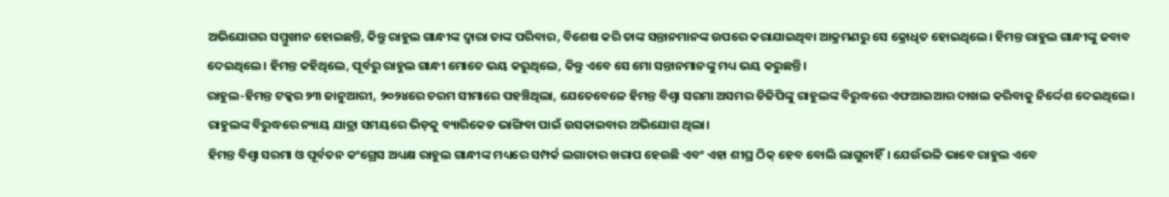ଅଭିଯୋଗର ସମ୍ମୁଖୀନ ହୋଇଛନ୍ତି, କିନ୍ତୁ ରାହୁଲ ଗାନ୍ଧୀଙ୍କ ଦ୍ୱାରା ତାଙ୍କ ପରିବାର, ବିଶେଷ କରି ତାଙ୍କ ସନ୍ତାନମାନଙ୍କ ଉପରେ କରାଯାଇଥିବା ଆକ୍ରମଣରୁ ସେ କ୍ରୋଧିତ ହୋଇଥିଲେ। ହିମନ୍ତ ରାହୁଲ ଗାନ୍ଧୀଙ୍କୁ ଜବାବ ଦେଇଥିଲେ। ହିମନ୍ତ କହିଥିଲେ, ପୂର୍ବରୁ ରାହୁଲ ଗାନ୍ଧୀ ମୋତେ ଭୟ କରୁଥିଲେ, କିନ୍ତୁ ଏବେ ସେ ମୋ ସନ୍ତାନମାନଙ୍କୁ ମଧ୍ୟ ଭୟ କରୁଛନ୍ତି।
ରାହୁଲ-ହିମନ୍ତ ଟକ୍କର ୨୩ ଜାନୁଆରୀ, ୨୦୨୪ରେ ଚରମ ସୀମାରେ ପହଞ୍ଚିଥିଲା, ଯେତେବେଳେ ହିମନ୍ତ ବିଶ୍ୱା ସରମା ଅସମର ଡିଜିପିଙ୍କୁ ରାହୁଲଙ୍କ ବିରୁଦ୍ଧରେ ଏଫଆଇଆର ଦାଖଲ କରିବାକୁ ନିର୍ଦ୍ଦେଶ ଦେଇଥିଲେ। ରାହୁଲଙ୍କ ବିରୁଦ୍ଧରେ ନ୍ୟାୟ ଯାତ୍ରା ସମୟରେ ଭିଡ଼କୁ ବ୍ୟାରିକେଡ ଭାଙ୍ଗିବା ପାଇଁ ଉସକାଇବାର ଅଭିଯୋଗ ଥିଲା।
ହିମନ୍ତ ବିଶ୍ୱା ସରମା ଓ ପୂର୍ବତନ କଂଗ୍ରେସ ଅଧ୍ୟକ୍ଷ ରାହୁଲ ଗାନ୍ଧୀଙ୍କ ମଧ୍ୟରେ ସମ୍ପର୍କ ଲଗାତାର ଖରାପ ହେଉଛି ଏବଂ ଏହା ଶୀଘ୍ର ଠିକ୍ ହେବ ବୋଲି ଲାଗୁନାହିଁ। ଯେଉଁଭଳି ଭାବେ ରାହୁଲ ଏବେ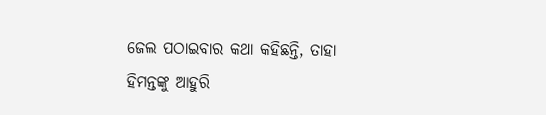ଜେଲ ପଠାଇବାର କଥା କହିଛନ୍ତି, ତାହା ହିମନ୍ତଙ୍କୁ ଆହୁରି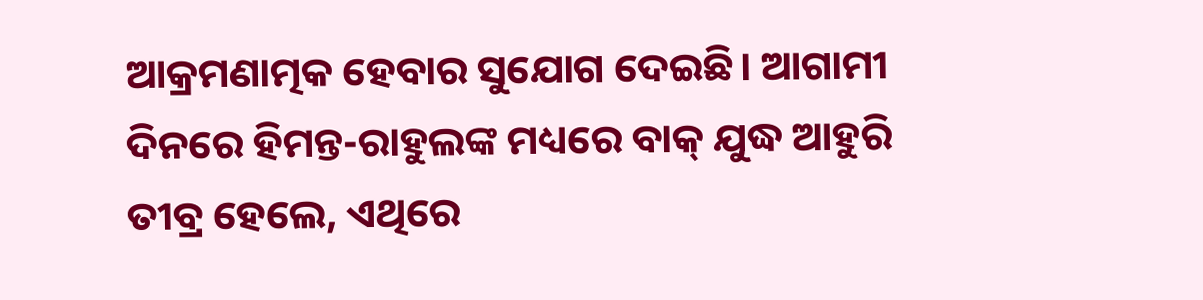ଆକ୍ରମଣାତ୍ମକ ହେବାର ସୁଯୋଗ ଦେଇଛି। ଆଗାମୀ ଦିନରେ ହିମନ୍ତ-ରାହୁଲଙ୍କ ମଧ୍ୟରେ ବାକ୍ ଯୁଦ୍ଧ ଆହୁରି ତୀବ୍ର ହେଲେ, ଏଥିରେ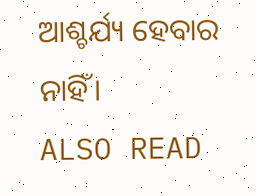ଆଶ୍ଚର୍ଯ୍ୟ ହେବାର ନାହିଁ।
ALSO READ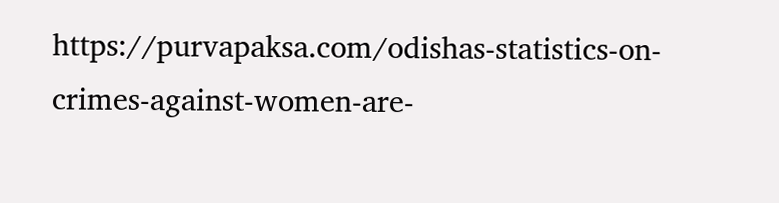https://purvapaksa.com/odishas-statistics-on-crimes-against-women-are-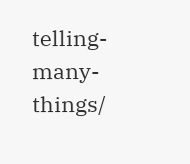telling-many-things/